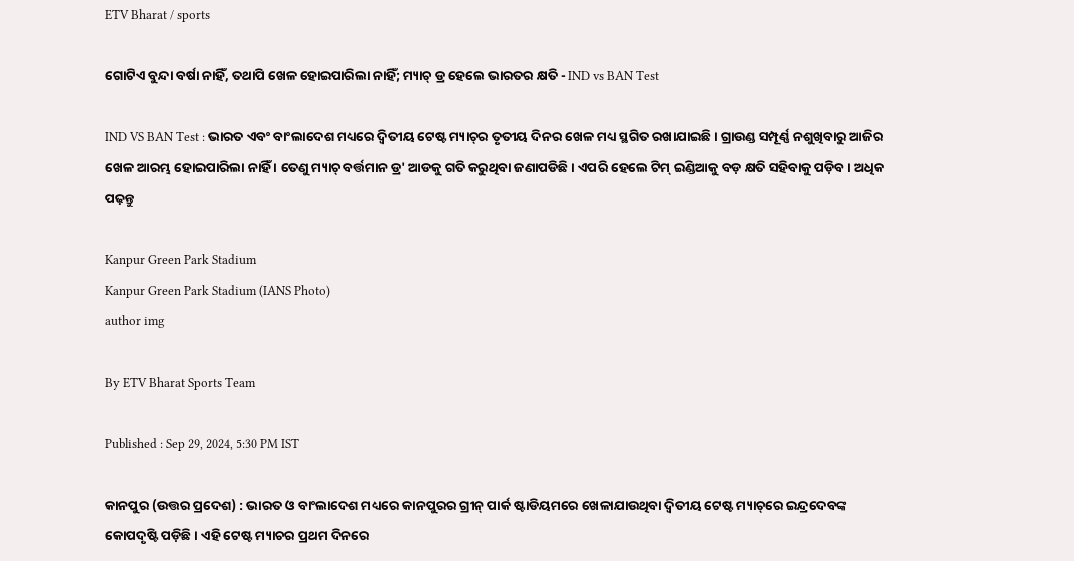ETV Bharat / sports

ଗୋଟିଏ ବୁନ୍ଦା ବର୍ଷା ନାହିଁ, ତଥାପି ଖେଳ ହୋଇପାରିଲା ନାହିଁ; ମ୍ୟାଚ୍‌ ଡ୍ର ହେଲେ ଭାରତର କ୍ଷତି - IND vs BAN Test

IND VS BAN Test : ଭାରତ ଏବଂ ବାଂଲାଦେଶ ମଧ୍ୟରେ ଦ୍ବିତୀୟ ଟେଷ୍ଟ ମ୍ୟାଚ୍‌ର ତୃତୀୟ ଦିନର ଖେଳ ମଧ୍ୟ ସ୍ଥଗିତ ରଖାଯାଇଛି । ଗ୍ରାଉଣ୍ଡ ସମ୍ପୂର୍ଣ୍ଣ ନଶୁଖିବାରୁ ଆଜିର ଖେଳ ଆରମ୍ଭ ହୋଇପାରିଲା ନାହିଁ । ତେଣୁ ମ୍ୟାଚ୍ ବର୍ତ୍ତମାନ ଡ୍ର' ଆଡକୁ ଗତି କରୁଥିବା ଜଣାପଡିଛି । ଏପରି ହେଲେ ଟିମ୍ ଇଣ୍ଡିଆକୁ ବଡ଼ କ୍ଷତି ସହିବାକୁ ପଡ଼ିବ । ଅଧିକ ପଢ଼ନ୍ତୁ

Kanpur Green Park Stadium
Kanpur Green Park Stadium (IANS Photo)
author img

By ETV Bharat Sports Team

Published : Sep 29, 2024, 5:30 PM IST

କାନପୁର (ଉତ୍ତର ପ୍ରଦେଶ) : ଭାରତ ଓ ବାଂଲାଦେଶ ମଧ୍ୟରେ କାନପୁରର ଗ୍ରୀନ୍ ପାର୍କ ଷ୍ଟାଡିୟମରେ ଖେଳାଯାଉଥିବା ଦ୍ବିତୀୟ ଟେଷ୍ଟ ମ୍ୟାଚ୍‌ରେ ଇନ୍ଦ୍ରଦେବଙ୍କ କୋପଦୃଷ୍ଟି ପଡ଼ିଛି । ଏହି ଟେଷ୍ଟ ମ୍ୟାଚର ପ୍ରଥମ ଦିନରେ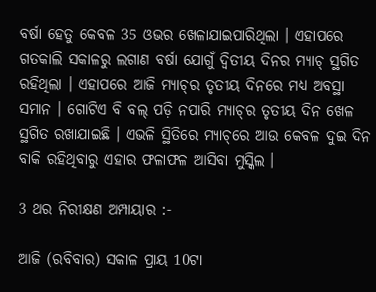ବର୍ଷା ହେତୁ କେବଳ 35 ଓଭର ଖେଳାଯାଇପାରିଥିଲା । ଏହାପରେ ଗତକାଲି ସକାଳରୁ ଲଗାଣ ବର୍ଷା ଯୋଗୁଁ ଦ୍ବିତୀୟ ଦିନର ମ୍ୟାଚ୍ ସ୍ଥଗିତ ରହିଥିଲା । ଏହାପରେ ଆଜି ମ୍ୟାଚ୍‌ର ତୃତୀୟ ଦିନରେ ମଧ୍ୟ ଅବସ୍ଥା ସମାନ । ଗୋଟିଏ ବି ବଲ୍ ପଡ଼ି ନପାରି ମ୍ୟାଚ୍‌ର ତୃତୀୟ ଦିନ ଖେଳ ସ୍ଥଗିତ ରଖାଯାଇଛି । ଏଭଳି ସ୍ଥିତିରେ ମ୍ୟାଚ୍‌ରେ ଆଉ କେବଳ ଦୁଇ ଦିନ ବାକି ରହିଥିବାରୁ ଏହାର ଫଳାଫଳ ଆସିବା ମୁସ୍କିଲ ।

3 ଥର ନିରୀକ୍ଷଣ ଅମ୍ପାୟାର :-

ଆଜି (ରବିବାର) ସକାଳ ପ୍ରାୟ 10ଟା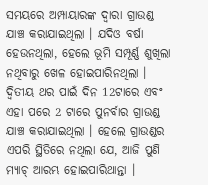ସମୟରେ ଅମ୍ପାୟାରଙ୍କ ଦ୍ବାରା ଗ୍ରାଉଣ୍ଡ ଯାଞ୍ଚ କରାଯାଇଥିଲା । ଯଦିଓ ବର୍ଷା ହେଉନଥିଲା, ହେଲେ ଭୂମି ସମ୍ପୂର୍ଣ୍ଣ ଶୁଖିଲା ନଥିବାରୁ ଖେଳ ହୋଇପାରିନଥିଲା । ଦ୍ବିତୀୟ ଥର ପାଇଁ ଦିନ 12ଟାରେ ଏବଂ ଏହା ପରେ 2 ଟାରେ ପୁନର୍ବାର ଗ୍ରାଉଣ୍ଡ ଯାଞ୍ଚ କରାଯାଇଥିଲା । ହେଲେ ଗ୍ରାଉଣ୍ଡର ଏପରି ସ୍ଥିତିରେ ନଥିଲା ଯେ, ଆଜି ପୁଣି ମ୍ୟାଚ୍ ଆରମ୍ଭ ହୋଇପାରିଥାନ୍ତା ।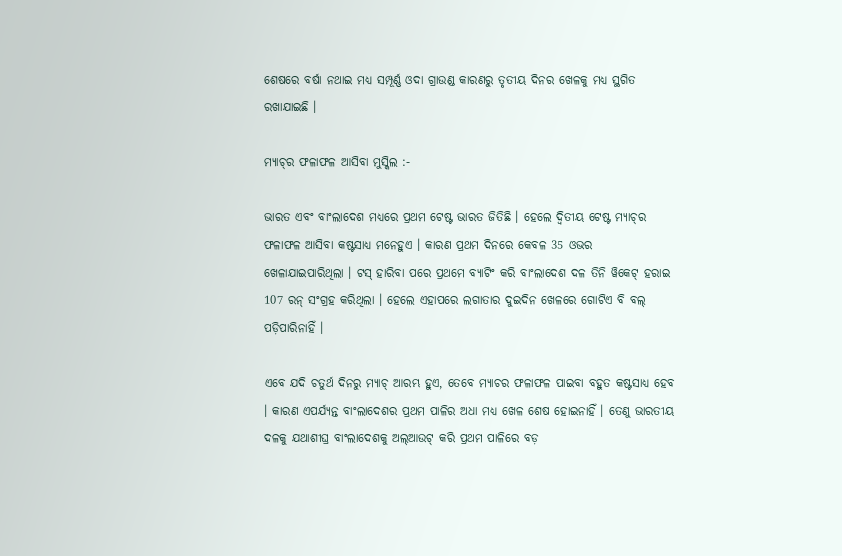ଶେଷରେ ବର୍ଷା ନଥାଇ ମଧ୍ୟ ସମ୍ପୂର୍ଣ୍ଣ ଓଦା ଗ୍ରାଉଣ୍ଡ କାରଣରୁ ତୃତୀୟ ଦିନର ଖେଳକୁ ମଧ୍ୟ ସ୍ଥଗିତ ରଖାଯାଇଛି ।

ମ୍ୟାଚ୍‌ର ଫଳାଫଳ ଆସିବା ମୁସ୍କିଲ :-

ଭାରତ ଏବଂ ବାଂଲାଦେଶ ମଧ୍ୟରେ ପ୍ରଥମ ଟେଷ୍ଟ ଭାରତ ଜିତିଛି । ହେଲେ ଦ୍ବିତୀୟ ଟେଷ୍ଟ ମ୍ୟାଚ୍‌ର ଫଳାଫଳ ଆସିବା କଷ୍ଟସାଧ୍ୟ ମନେହୁଏ । କାରଣ ପ୍ରଥମ ଦିନରେ କେବଳ 35 ଓଭର ଖେଳାଯାଇପାରିଥିଲା । ଟସ୍ ହାରିବା ପରେ ପ୍ରଥମେ ବ୍ୟାଟିଂ କରି ବାଂଲାଦେଶ ଦଳ ତିନି ୱିକେଟ୍ ହରାଇ 107 ରନ୍ ସଂଗ୍ରହ କରିଥିଲା । ହେଲେ ଏହାପରେ ଲଗାତାର ଦୁଇଦିନ ଖେଳରେ ଗୋଟିଏ ବି ବଲ୍‌ ପଡ଼ିପାରିନାହିଁ ।

ଏବେ ଯଦି ଚତୁର୍ଥ ଦିନରୁ ମ୍ୟାଚ୍ ଆରମ୍ଭ ହୁଏ, ତେବେ ମ୍ୟାଚର ଫଳାଫଳ ପାଇବା ବହୁତ କଷ୍ଟସାଧ୍ୟ ହେବ । କାରଣ ଏପର୍ଯ୍ୟନ୍ତ ବାଂଲାଦେଶର ପ୍ରଥମ ପାଳିର ଅଧା ମଧ୍ୟ ଖେଳ ଶେଷ ହୋଇନାହିଁ । ତେଣୁ ଭାରତୀୟ ଦଳକୁ ଯଥାଶୀଘ୍ର ବାଂଲାଦେଶକୁ ଅଲ୍‌ଆଉଟ୍‌ କରି ପ୍ରଥମ ପାଳିରେ ବଡ଼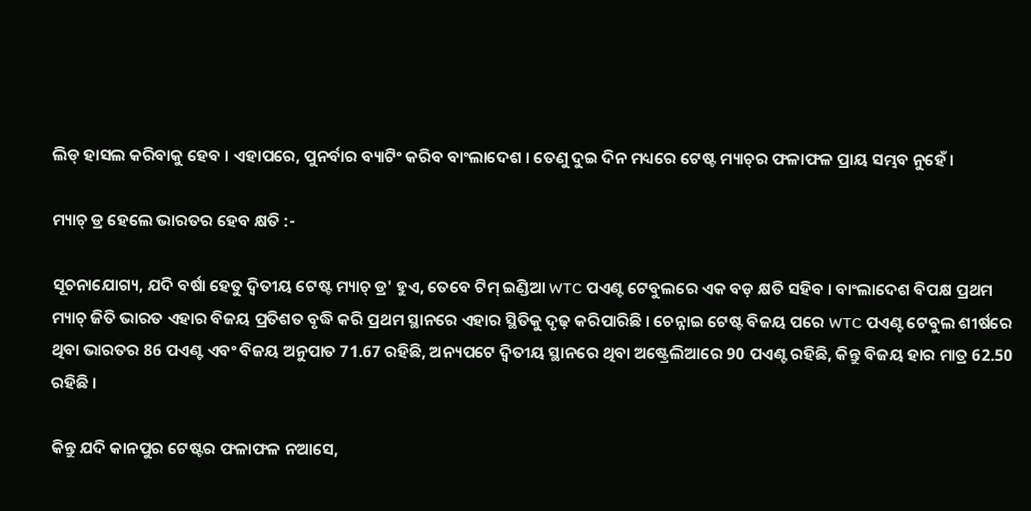ଲିଡ୍‌ ହାସଲ କରିବାକୁ ହେବ । ଏହାପରେ, ପୁନର୍ବାର ବ୍ୟାଟିଂ କରିବ ବାଂଲାଦେଶ । ତେଣୁ ଦୁଇ ଦିନ ମଧ୍ୟରେ ଟେଷ୍ଟ ମ୍ୟାଚ୍‌ର ଫଳାଫଳ ପ୍ରାୟ ସମ୍ଭବ ନୁହେଁ ।

ମ୍ୟାଚ୍‌ ଡ୍ର ହେଲେ ଭାରତର ହେବ କ୍ଷତି :-

ସୂଚନାଯୋଗ୍ୟ, ଯଦି ବର୍ଷା ହେତୁ ଦ୍ବିତୀୟ ଟେଷ୍ଟ ମ୍ୟାଚ୍ ଡ୍ର' ହୁଏ, ତେବେ ଟିମ୍ ଇଣ୍ଡିଆ WTC ପଏଣ୍ଟ ଟେବୁଲରେ ଏକ ବଡ଼ କ୍ଷତି ସହିବ । ବାଂଲାଦେଶ ବିପକ୍ଷ ପ୍ରଥମ ମ୍ୟାଚ୍‌ ଜିତି ଭାରତ ଏହାର ବିଜୟ ପ୍ରତିଶତ ବୃଦ୍ଧି କରି ପ୍ରଥମ ସ୍ଥାନରେ ଏହାର ସ୍ଥିତିକୁ ଦୃଢ଼ କରିପାରିଛି । ଚେନ୍ନାଇ ଟେଷ୍ଟ ବିଜୟ ପରେ WTC ପଏଣ୍ଟ ଟେବୁଲ ଶୀର୍ଷରେ ଥିବା ଭାରତର 86 ପଏଣ୍ଟ ଏବଂ ବିଜୟ ଅନୁପାତ 71.67 ରହିଛି, ଅନ୍ୟପଟେ ଦ୍ବିତୀୟ ସ୍ଥାନରେ ଥିବା ଅଷ୍ଟ୍ରେଲିଆରେ 90 ପଏଣ୍ଟ ରହିଛି, କିନ୍ତୁ ବିଜୟ ହାର ମାତ୍ର 62.50 ରହିଛି ।

କିନ୍ତୁ ଯଦି କାନପୁର ଟେଷ୍ଟର ଫଳାଫଳ ନଆସେ,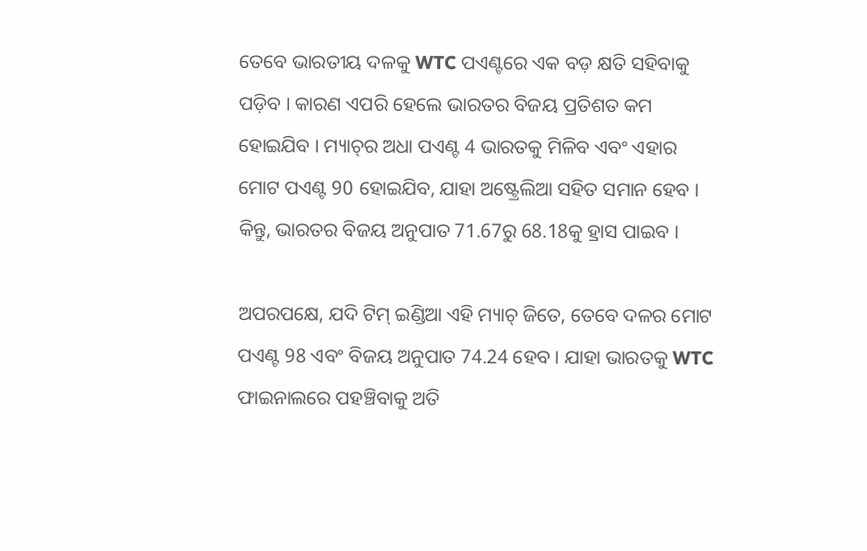ତେବେ ଭାରତୀୟ ଦଳକୁ WTC ପଏଣ୍ଟରେ ଏକ ବଡ଼ କ୍ଷତି ସହିବାକୁ ପଡ଼ିବ । କାରଣ ଏପରି ହେଲେ ଭାରତର ବିଜୟ ପ୍ରତିଶତ କମ ହୋଇଯିବ । ମ୍ୟାଚ୍‌ର ଅଧା ପଏଣ୍ଟ 4 ଭାରତକୁ ମିଳିବ ଏବଂ ଏହାର ମୋଟ ପଏଣ୍ଟ 90 ହୋଇଯିବ, ଯାହା ଅଷ୍ଟ୍ରେଲିଆ ସହିତ ସମାନ ହେବ । କିନ୍ତୁ, ଭାରତର ବିଜୟ ଅନୁପାତ 71.67ରୁ 68.18କୁ ହ୍ରାସ ପାଇବ ।

ଅପରପକ୍ଷେ, ଯଦି ଟିମ୍ ଇଣ୍ଡିଆ ଏହି ମ୍ୟାଚ୍ ଜିତେ, ତେବେ ଦଳର ମୋଟ ପଏଣ୍ଟ 98 ଏବଂ ବିଜୟ ଅନୁପାତ 74.24 ହେବ । ଯାହା ଭାରତକୁ WTC ଫାଇନାଲରେ ପହଞ୍ଚିବାକୁ ଅତି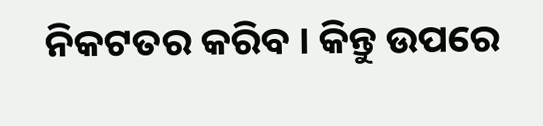ନିକଟତର କରିବ । କିନ୍ତୁ ଉପରେ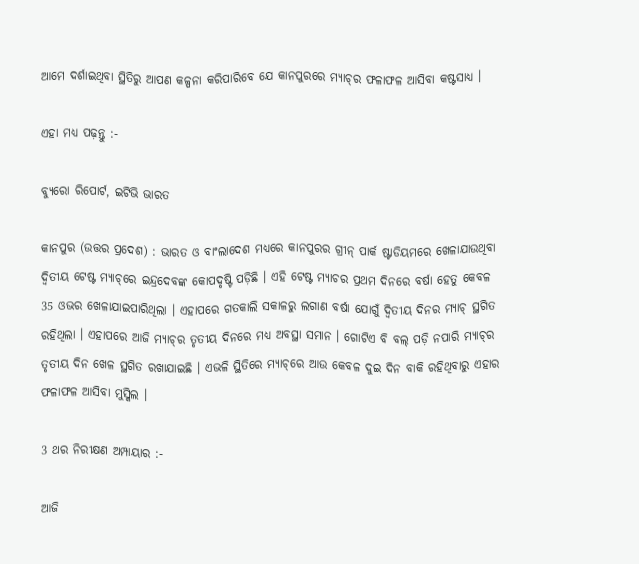ଆମେ ଦର୍ଶାଇଥିବା ସ୍ଥିତିରୁ ଆପଣ କଳ୍ପନା କରିପାରିବେ ଯେ କାନପୁରରେ ମ୍ୟାଚ୍‌ର ଫଳାଫଳ ଆସିବା କଷ୍ଟସାଧ୍ୟ ।

ଏହା ମଧ୍ୟ ପଢ଼ନ୍ତୁ :-

ବ୍ୟୁରୋ ରିପୋର୍ଟ, ଇଟିଭି ଭାରତ

କାନପୁର (ଉତ୍ତର ପ୍ରଦେଶ) : ଭାରତ ଓ ବାଂଲାଦେଶ ମଧ୍ୟରେ କାନପୁରର ଗ୍ରୀନ୍ ପାର୍କ ଷ୍ଟାଡିୟମରେ ଖେଳାଯାଉଥିବା ଦ୍ବିତୀୟ ଟେଷ୍ଟ ମ୍ୟାଚ୍‌ରେ ଇନ୍ଦ୍ରଦେବଙ୍କ କୋପଦୃଷ୍ଟି ପଡ଼ିଛି । ଏହି ଟେଷ୍ଟ ମ୍ୟାଚର ପ୍ରଥମ ଦିନରେ ବର୍ଷା ହେତୁ କେବଳ 35 ଓଭର ଖେଳାଯାଇପାରିଥିଲା । ଏହାପରେ ଗତକାଲି ସକାଳରୁ ଲଗାଣ ବର୍ଷା ଯୋଗୁଁ ଦ୍ବିତୀୟ ଦିନର ମ୍ୟାଚ୍ ସ୍ଥଗିତ ରହିଥିଲା । ଏହାପରେ ଆଜି ମ୍ୟାଚ୍‌ର ତୃତୀୟ ଦିନରେ ମଧ୍ୟ ଅବସ୍ଥା ସମାନ । ଗୋଟିଏ ବି ବଲ୍ ପଡ଼ି ନପାରି ମ୍ୟାଚ୍‌ର ତୃତୀୟ ଦିନ ଖେଳ ସ୍ଥଗିତ ରଖାଯାଇଛି । ଏଭଳି ସ୍ଥିତିରେ ମ୍ୟାଚ୍‌ରେ ଆଉ କେବଳ ଦୁଇ ଦିନ ବାକି ରହିଥିବାରୁ ଏହାର ଫଳାଫଳ ଆସିବା ମୁସ୍କିଲ ।

3 ଥର ନିରୀକ୍ଷଣ ଅମ୍ପାୟାର :-

ଆଜି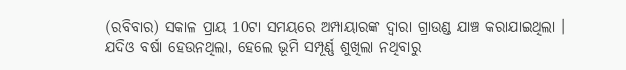(ରବିବାର) ସକାଳ ପ୍ରାୟ 10ଟା ସମୟରେ ଅମ୍ପାୟାରଙ୍କ ଦ୍ବାରା ଗ୍ରାଉଣ୍ଡ ଯାଞ୍ଚ କରାଯାଇଥିଲା । ଯଦିଓ ବର୍ଷା ହେଉନଥିଲା, ହେଲେ ଭୂମି ସମ୍ପୂର୍ଣ୍ଣ ଶୁଖିଲା ନଥିବାରୁ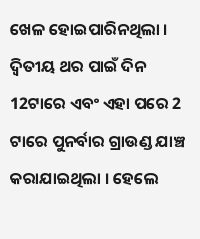ଖେଳ ହୋଇପାରିନଥିଲା । ଦ୍ବିତୀୟ ଥର ପାଇଁ ଦିନ 12ଟାରେ ଏବଂ ଏହା ପରେ 2 ଟାରେ ପୁନର୍ବାର ଗ୍ରାଉଣ୍ଡ ଯାଞ୍ଚ କରାଯାଇଥିଲା । ହେଲେ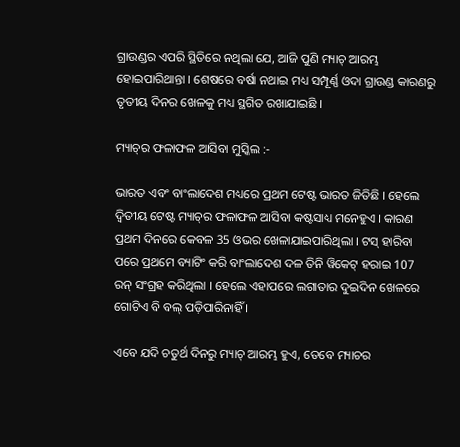ଗ୍ରାଉଣ୍ଡର ଏପରି ସ୍ଥିତିରେ ନଥିଲା ଯେ, ଆଜି ପୁଣି ମ୍ୟାଚ୍ ଆରମ୍ଭ ହୋଇପାରିଥାନ୍ତା । ଶେଷରେ ବର୍ଷା ନଥାଇ ମଧ୍ୟ ସମ୍ପୂର୍ଣ୍ଣ ଓଦା ଗ୍ରାଉଣ୍ଡ କାରଣରୁ ତୃତୀୟ ଦିନର ଖେଳକୁ ମଧ୍ୟ ସ୍ଥଗିତ ରଖାଯାଇଛି ।

ମ୍ୟାଚ୍‌ର ଫଳାଫଳ ଆସିବା ମୁସ୍କିଲ :-

ଭାରତ ଏବଂ ବାଂଲାଦେଶ ମଧ୍ୟରେ ପ୍ରଥମ ଟେଷ୍ଟ ଭାରତ ଜିତିଛି । ହେଲେ ଦ୍ବିତୀୟ ଟେଷ୍ଟ ମ୍ୟାଚ୍‌ର ଫଳାଫଳ ଆସିବା କଷ୍ଟସାଧ୍ୟ ମନେହୁଏ । କାରଣ ପ୍ରଥମ ଦିନରେ କେବଳ 35 ଓଭର ଖେଳାଯାଇପାରିଥିଲା । ଟସ୍ ହାରିବା ପରେ ପ୍ରଥମେ ବ୍ୟାଟିଂ କରି ବାଂଲାଦେଶ ଦଳ ତିନି ୱିକେଟ୍ ହରାଇ 107 ରନ୍ ସଂଗ୍ରହ କରିଥିଲା । ହେଲେ ଏହାପରେ ଲଗାତାର ଦୁଇଦିନ ଖେଳରେ ଗୋଟିଏ ବି ବଲ୍‌ ପଡ଼ିପାରିନାହିଁ ।

ଏବେ ଯଦି ଚତୁର୍ଥ ଦିନରୁ ମ୍ୟାଚ୍ ଆରମ୍ଭ ହୁଏ, ତେବେ ମ୍ୟାଚର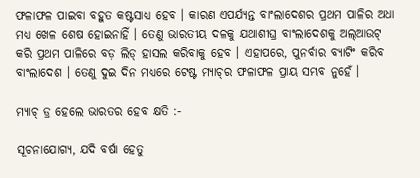ଫଳାଫଳ ପାଇବା ବହୁତ କଷ୍ଟସାଧ୍ୟ ହେବ । କାରଣ ଏପର୍ଯ୍ୟନ୍ତ ବାଂଲାଦେଶର ପ୍ରଥମ ପାଳିର ଅଧା ମଧ୍ୟ ଖେଳ ଶେଷ ହୋଇନାହିଁ । ତେଣୁ ଭାରତୀୟ ଦଳକୁ ଯଥାଶୀଘ୍ର ବାଂଲାଦେଶକୁ ଅଲ୍‌ଆଉଟ୍‌ କରି ପ୍ରଥମ ପାଳିରେ ବଡ଼ ଲିଡ୍‌ ହାସଲ କରିବାକୁ ହେବ । ଏହାପରେ, ପୁନର୍ବାର ବ୍ୟାଟିଂ କରିବ ବାଂଲାଦେଶ । ତେଣୁ ଦୁଇ ଦିନ ମଧ୍ୟରେ ଟେଷ୍ଟ ମ୍ୟାଚ୍‌ର ଫଳାଫଳ ପ୍ରାୟ ସମ୍ଭବ ନୁହେଁ ।

ମ୍ୟାଚ୍‌ ଡ୍ର ହେଲେ ଭାରତର ହେବ କ୍ଷତି :-

ସୂଚନାଯୋଗ୍ୟ, ଯଦି ବର୍ଷା ହେତୁ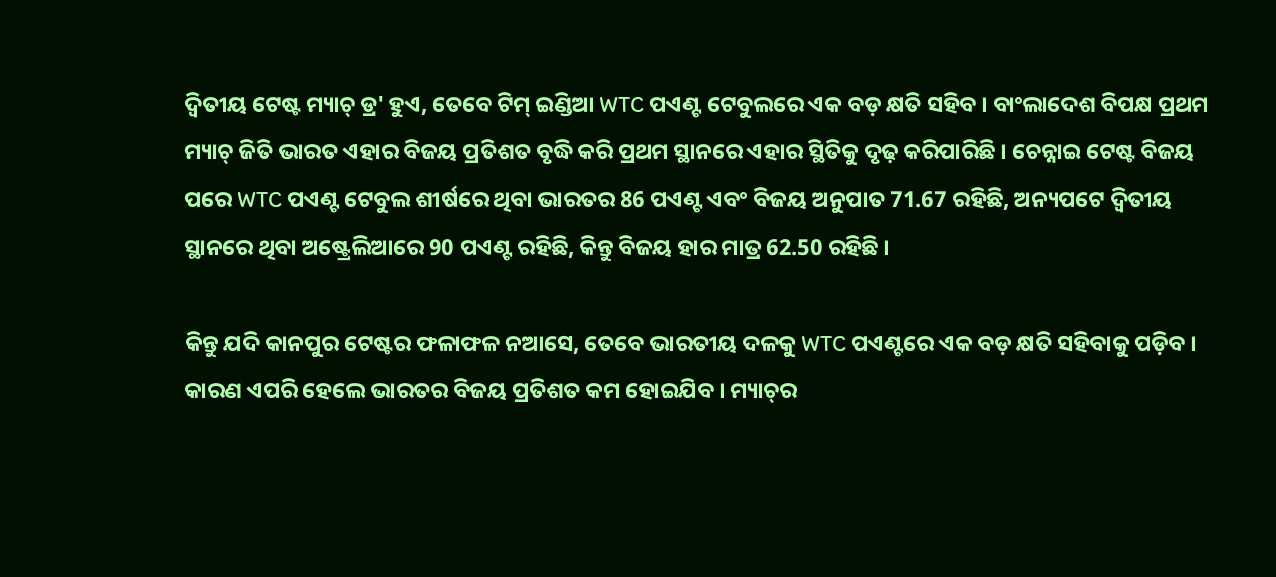ଦ୍ବିତୀୟ ଟେଷ୍ଟ ମ୍ୟାଚ୍ ଡ୍ର' ହୁଏ, ତେବେ ଟିମ୍ ଇଣ୍ଡିଆ WTC ପଏଣ୍ଟ ଟେବୁଲରେ ଏକ ବଡ଼ କ୍ଷତି ସହିବ । ବାଂଲାଦେଶ ବିପକ୍ଷ ପ୍ରଥମ ମ୍ୟାଚ୍‌ ଜିତି ଭାରତ ଏହାର ବିଜୟ ପ୍ରତିଶତ ବୃଦ୍ଧି କରି ପ୍ରଥମ ସ୍ଥାନରେ ଏହାର ସ୍ଥିତିକୁ ଦୃଢ଼ କରିପାରିଛି । ଚେନ୍ନାଇ ଟେଷ୍ଟ ବିଜୟ ପରେ WTC ପଏଣ୍ଟ ଟେବୁଲ ଶୀର୍ଷରେ ଥିବା ଭାରତର 86 ପଏଣ୍ଟ ଏବଂ ବିଜୟ ଅନୁପାତ 71.67 ରହିଛି, ଅନ୍ୟପଟେ ଦ୍ବିତୀୟ ସ୍ଥାନରେ ଥିବା ଅଷ୍ଟ୍ରେଲିଆରେ 90 ପଏଣ୍ଟ ରହିଛି, କିନ୍ତୁ ବିଜୟ ହାର ମାତ୍ର 62.50 ରହିଛି ।

କିନ୍ତୁ ଯଦି କାନପୁର ଟେଷ୍ଟର ଫଳାଫଳ ନଆସେ, ତେବେ ଭାରତୀୟ ଦଳକୁ WTC ପଏଣ୍ଟରେ ଏକ ବଡ଼ କ୍ଷତି ସହିବାକୁ ପଡ଼ିବ । କାରଣ ଏପରି ହେଲେ ଭାରତର ବିଜୟ ପ୍ରତିଶତ କମ ହୋଇଯିବ । ମ୍ୟାଚ୍‌ର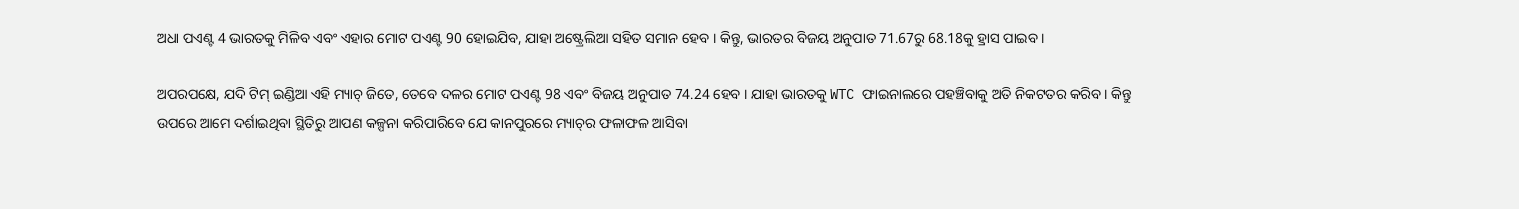ଅଧା ପଏଣ୍ଟ 4 ଭାରତକୁ ମିଳିବ ଏବଂ ଏହାର ମୋଟ ପଏଣ୍ଟ 90 ହୋଇଯିବ, ଯାହା ଅଷ୍ଟ୍ରେଲିଆ ସହିତ ସମାନ ହେବ । କିନ୍ତୁ, ଭାରତର ବିଜୟ ଅନୁପାତ 71.67ରୁ 68.18କୁ ହ୍ରାସ ପାଇବ ।

ଅପରପକ୍ଷେ, ଯଦି ଟିମ୍ ଇଣ୍ଡିଆ ଏହି ମ୍ୟାଚ୍ ଜିତେ, ତେବେ ଦଳର ମୋଟ ପଏଣ୍ଟ 98 ଏବଂ ବିଜୟ ଅନୁପାତ 74.24 ହେବ । ଯାହା ଭାରତକୁ WTC ଫାଇନାଲରେ ପହଞ୍ଚିବାକୁ ଅତି ନିକଟତର କରିବ । କିନ୍ତୁ ଉପରେ ଆମେ ଦର୍ଶାଇଥିବା ସ୍ଥିତିରୁ ଆପଣ କଳ୍ପନା କରିପାରିବେ ଯେ କାନପୁରରେ ମ୍ୟାଚ୍‌ର ଫଳାଫଳ ଆସିବା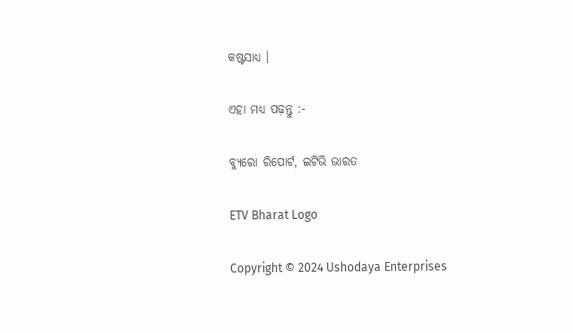କଷ୍ଟସାଧ୍ୟ ।

ଏହା ମଧ୍ୟ ପଢ଼ନ୍ତୁ :-

ବ୍ୟୁରୋ ରିପୋର୍ଟ, ଇଟିଭି ଭାରତ

ETV Bharat Logo

Copyright © 2024 Ushodaya Enterprises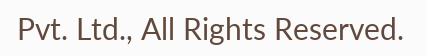Pvt. Ltd., All Rights Reserved.